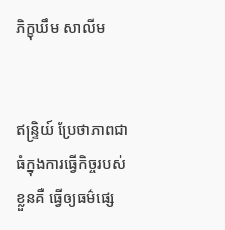ភិក្ខុឃឹម សាលីម


ឥន្រ្ទិយ៍ ប្រែថាភាពជាធំក្នុងការធ្វើកិច្ចរបស់ខ្លួនគឺ ធ្វើឲ្យធម៌ផ្សេ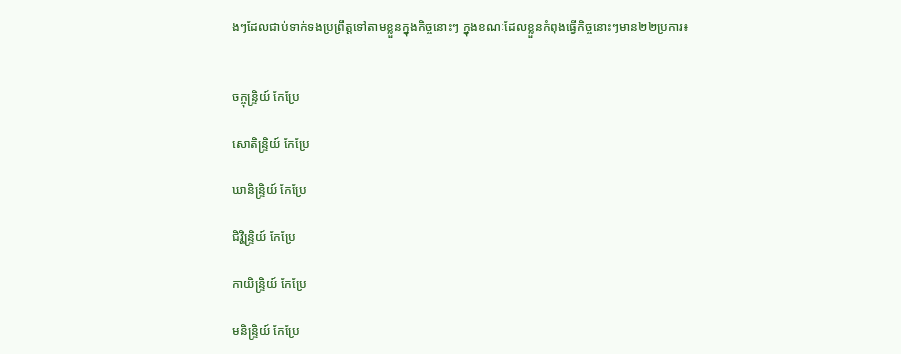ងៗដែលជាប់ទាក់ទងប្រព្រឹត្តទៅតាមខ្លួនក្នុងកិច្ចនោះៗ ក្នុងខណៈដែលខ្លួនកំពុងធ្វើកិច្ចនោះៗមាន២២ប្រការ៖


ចក្ចុន្រ្ទិយ៍ កែប្រែ

សោតិន្រ្ទិយ៍ កែប្រែ

ឃានិន្រ្ទិយ៍ កែប្រែ

ជិវ្ហិន្រ្ទិយ៍ កែប្រែ

កាយិន្រ្ទិយ៍ កែប្រែ

មនិន្រ្ទិយ៍ កែប្រែ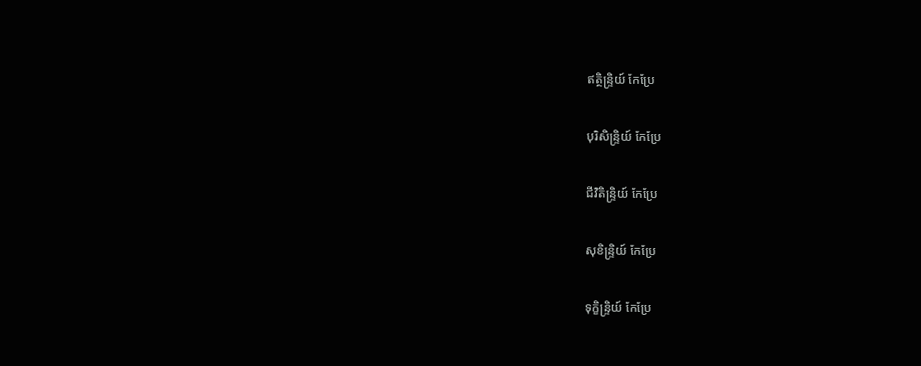ឥត្ថិន្រ្ទិយ៍ កែប្រែ

បុរិសិន្រ្ទិយ៍ កែប្រែ

ជីវិតិន្រ្ទិយ៍ កែប្រែ

សុខិន្រ្ទិយ៍ កែប្រែ

ទុក្ខិន្រ្ទិយ៍ កែប្រែ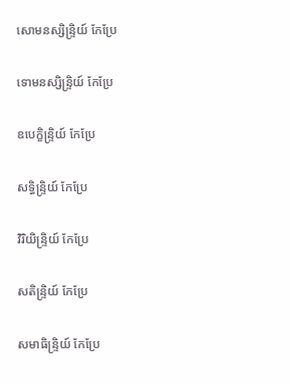សោមនស្សិន្រ្ទិយ៍ កែប្រែ

ទោមនស្សិន្រ្ទិយ៍ កែប្រែ

ឧបេក្ខិន្រ្ទិយ៍ កែប្រែ

សទ្ធិន្រ្ទិយ៍ កែប្រែ

វិរិយិន្រ្ទិយ៍ កែប្រែ

សតិន្រ្ទិយ៍ កែប្រែ

សមាធិន្រ្ទិយ៍ កែប្រែ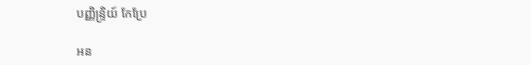បញ្ញិន្រ្ទិយ៍ កែប្រែ

អន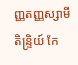ញ្ញតញ្ញស្សាមីតិន្រ្ទិយ៍ កែ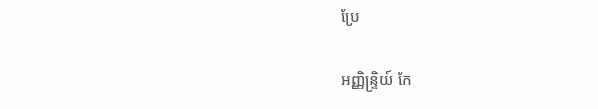ប្រែ

អញ្ញិន្រ្ទិយ៍ កែ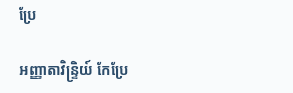ប្រែ

អញ្ញាតាវិន្រ្ទិយ៍ កែប្រែ